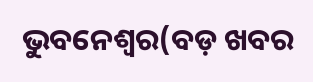ଭୁବନେଶ୍ୱର(ବଡ଼ ଖବର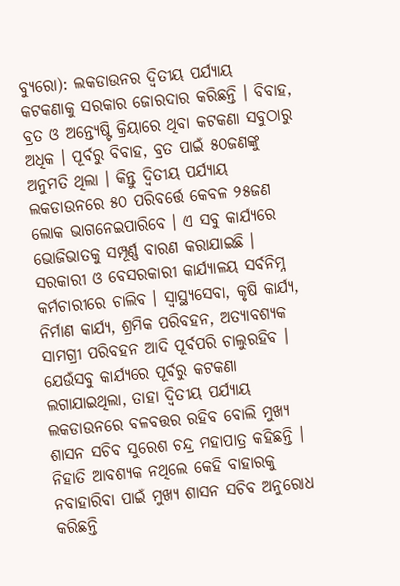ବ୍ୟୁରୋ): ଲକଡାଉନର ଦ୍ୱିତୀୟ ପର୍ଯ୍ୟାୟ କଟକଣାକୁ ସରକାର ଜୋରଦାର କରିଛନ୍ତି । ବିବାହ, ବ୍ରତ ଓ ଅନ୍ତ୍ୟେଷ୍ଟି କ୍ରିୟାରେ ଥିବା କଟକଣା ସବୁଠାରୁ ଅଧିକ । ପୂର୍ବରୁ ବିବାହ, ବ୍ରତ ପାଇଁ ୫୦ଜଣଙ୍କୁ ଅନୁମତି ଥିଲା । କିନ୍ତୁ ଦ୍ୱିତୀୟ ପର୍ଯ୍ୟାୟ ଲକଡାଉନରେ ୫୦ ପରିବର୍ତ୍ତେ କେବଳ ୨୫ଜଣ ଲୋକ ଭାଗନେଇପାରିବେ । ଏ ସବୁ କାର୍ଯ୍ୟରେ ଭୋଜିଭାତକୁ ସମ୍ପୂର୍ଣ୍ଣ ବାରଣ କରାଯାଇଛି ।
ସରକାରୀ ଓ ବେସରକାରୀ କାର୍ଯ୍ୟାଳୟ ସର୍ବନିମ୍ନ କର୍ମଚାରୀରେ ଚାଲିବ । ସ୍ୱାସ୍ଥ୍ୟସେବା, କୃଷି କାର୍ଯ୍ୟ, ନିର୍ମାଣ କାର୍ଯ୍ୟ, ଶ୍ରମିକ ପରିବହନ, ଅତ୍ୟାବଶ୍ୟକ ସାମଗ୍ରୀ ପରିବହନ ଆଦି ପୂର୍ବପରି ଚାଲୁରହିବ । ଯେଉଁସବୁ କାର୍ଯ୍ୟରେ ପୂର୍ବରୁ କଟକଣା ଲଗାଯାଇଥିଲା, ତାହା ଦ୍ୱିତୀୟ ପର୍ଯ୍ୟାୟ ଲକଡାଉନରେ ବଳବତ୍ତର ରହିବ ବୋଲି ମୁଖ୍ୟ ଶାସନ ସଚିବ ସୁରେଶ ଚନ୍ଦ୍ର ମହାପାତ୍ର କହିଛନ୍ତି । ନିହାତି ଆବଶ୍ୟକ ନଥିଲେ କେହି ବାହାରକୁ ନବାହାରିବା ପାଇଁ ମୁଖ୍ୟ ଶାସନ ସଚିବ ଅନୁରୋଧ କରିଛନ୍ତି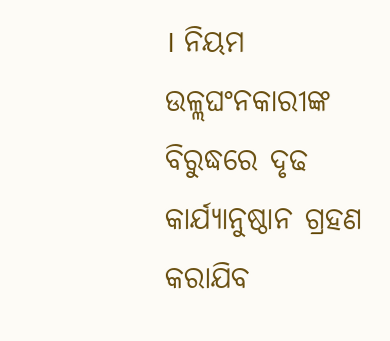। ନିୟମ ଉଳ୍ଲଘଂନକାରୀଙ୍କ ବିରୁଦ୍ଧରେ ଦୃଢ କାର୍ଯ୍ୟାନୁଷ୍ଠାନ ଗ୍ରହଣ କରାଯିବ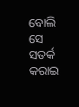ବୋଲି ସେ ସତର୍କ କରାଇ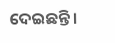ଦେଇଛନ୍ତି ।